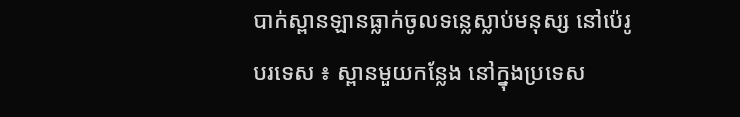បាក់ស្ពានឡានធ្លាក់ចូលទន្លេស្លាប់មនុស្ស នៅប៉េរូ
បរទេស ៖ ស្ពានមួយកន្លែង នៅក្នុងប្រទេស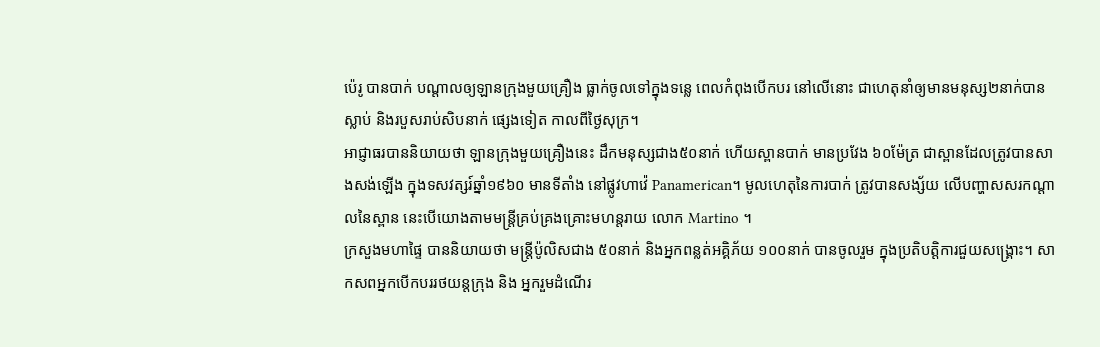ប៉េរូ បានបាក់ បណ្តាលឲ្យឡានក្រុងមួយគ្រឿង ធ្លាក់ចូលទៅក្នុងទន្លេ ពេលកំពុងបើកបរ នៅលើនោះ ជាហេតុនាំឲ្យមានមនុស្ស២នាក់បានស្លាប់ និងរបួសរាប់សិបនាក់ ផ្សេងទៀត កាលពីថ្ងៃសុក្រ។
អាជ្ញាធរបាននិយាយថា ឡានក្រុងមួយគ្រឿងនេះ ដឹកមនុស្សជាង៥០នាក់ ហើយស្ពានបាក់ មានប្រវែង ៦០ម៉ែត្រ ជាស្ពានដែលត្រូវបានសាងសង់ឡើង ក្នុងទសវត្សរ៍ឆ្នាំ១៩៦០ មានទីតាំង នៅផ្លូវហាវ៉េ Panamerican។ មូលហេតុនៃការបាក់ ត្រូវបានសង្ស័យ លើបញ្ហាសសរកណ្តាលនៃស្ពាន នេះបើយោងតាមមន្ត្រីគ្រប់គ្រងគ្រោះមហន្តរាយ លោក Martino ។
ក្រសួងមហាផ្ទៃ បាននិយាយថា មន្ត្រីប៉ូលិសជាង ៥០នាក់ និងអ្នកពន្លត់អគ្គិភ័យ ១០០នាក់ បានចូលរួម ក្នុងប្រតិបត្តិការជួយសង្គ្រោះ។ សាកសពអ្នកបើកបររថយន្តក្រុង និង អ្នករួមដំណើរ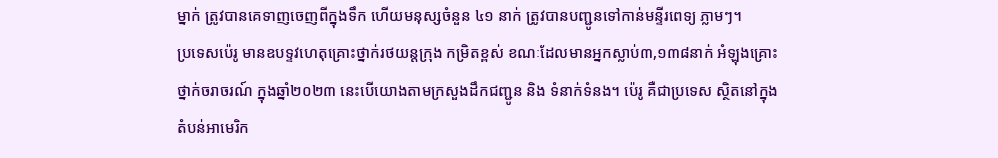ម្នាក់ ត្រូវបានគេទាញចេញពីក្នុងទឹក ហើយមនុស្សចំនួន ៤១ នាក់ ត្រូវបានបញ្ជូនទៅកាន់មន្ទីរពេទ្យ ភ្លាមៗ។
ប្រទេសប៉េរូ មានឧបទ្ទវហេតុគ្រោះថ្នាក់រថយន្តក្រុង កម្រិតខ្ពស់ ខណៈដែលមានអ្នកស្លាប់៣,១៣៨នាក់ អំឡុងគ្រោះថ្នាក់ចរាចរណ៍ ក្នុងឆ្នាំ២០២៣ នេះបើយោងតាមក្រសួងដឹកជញ្ជូន និង ទំនាក់ទំនង។ ប៉េរូ គឺជាប្រទេស ស្ថិតនៅក្នុងតំបន់អាមេរិក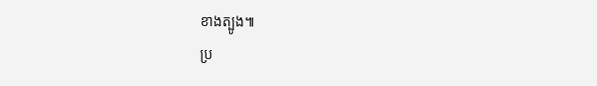ខាងត្បូង៕
ប្រ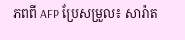ភពពី AFP ប្រែសម្រួល៖ សារ៉ាត